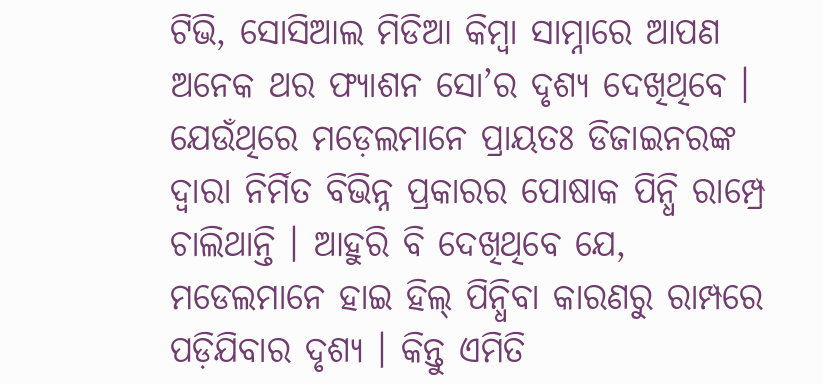ଟିଭି, ସୋସିଆଲ ମିଡିଆ କିମ୍ବା ସାମ୍ନାରେ ଆପଣ ଅନେକ ଥର ଫ୍ୟାଶନ ସୋ’ର ଦୃଶ୍ୟ ଦେଖିଥିବେ । ଯେଉଁଥିରେ ମଡ଼େଲମାନେ ପ୍ରାୟତଃ ଡିଜାଇନରଙ୍କ ଦ୍ୱାରା ନିର୍ମିତ ବିଭିନ୍ନ ପ୍ରକାରର ପୋଷାକ ପିନ୍ଧି ରାମ୍ପ୍ରେ ଚାଲିଥାନ୍ତି । ଆହୁରି ବି ଦେଖିଥିବେ ଯେ, ମଡେଲମାନେ ହାଇ ହିଲ୍ ପିନ୍ଧିବା କାରଣରୁ ରାମ୍ପରେ ପଡ଼ିଯିବାର ଦୃଶ୍ୟ । କିନ୍ତୁ ଏମିତି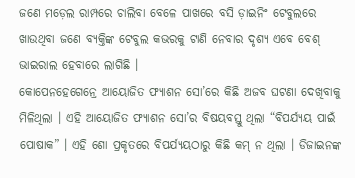ଜଣେ ମଡ଼େଲ ରାମ୍ପରେ ଚାଲିବା ବେଳେ ପାଖରେ ବସି ଡ଼ାଇନିଂ ଟେବୁଲରେ ଖାଉଥିବା ଜଣେ ବ୍ୟକ୍ତିଙ୍କ ଟେବୁଲ କଭରକୁ ଟାଣି ନେବାର ଦୃଶ୍ୟ ଏବେ ବେଶ୍ ଭାଇରାଲ ହେବାରେ ଲାଗିଛି ।
କୋପେନହେଗେନ୍ରେ ଆୟୋଜିତ ଫ୍ୟାଶନ ସୋ’ରେ କିଛି ଅଜବ ଘଟଣା ଦେଖିବାକୁ ମିଳିଥିଲା । ଏହି ଆୟୋଜିତ ଫ୍ୟାଶନ ସୋ’ର ବିଷୟବସ୍ତୁ ଥିଲା “ବିପର୍ଯ୍ୟୟ ପାଇଁ ପୋଷାକ” । ଏହି ଶୋ ପ୍ରକୃତରେ ବିପର୍ଯ୍ୟୟଠାରୁ କିଛି କମ୍ ନ ଥିଲା । ଡିଜାଇନଙ୍କ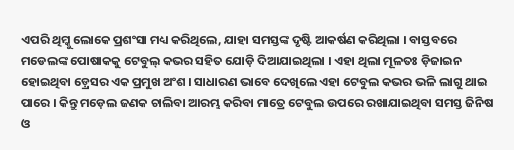ଏପରି ଥିମ୍କୁ ଲୋକେ ପ୍ରଶଂସା ମଧ୍ୟ କରିଥିଲେ, ଯାହା ସମସ୍ତଙ୍କ ଦୃଷ୍ଟି ଆକର୍ଷଣ କରିଥିଲା । ବାସ୍ତବରେ ମଡେଲଙ୍କ ପୋଷାକକୁ ଟେବୁଲ୍ କଭର ସହିତ ଯୋଡ଼ି ଦିଆଯାଇଥିଲା । ଏହା ଥିଲା ମୂଳତଃ ଡ଼ିଜାଇନ ହୋଇଥିବା ଡ଼୍ରେସର ଏକ ପ୍ରମୁଖ ଅଂଶ । ସାଧାରଣ ଭାବେ ଦେଖିଲେ ଏହା ଟେବୁଲ କଭର ଭଳି ଲାଗୁ ଥାଇ ପାରେ । କିନ୍ତୁ ମଡ଼େଲ ଜଣକ ଚାଲିବା ଆରମ୍ଭ କରିବା ମାତ୍ରେ ଟେବୁଲ ଉପରେ ରଖାଯାଇଥିବା ସମସ୍ତ ଜିନିଷ ଓ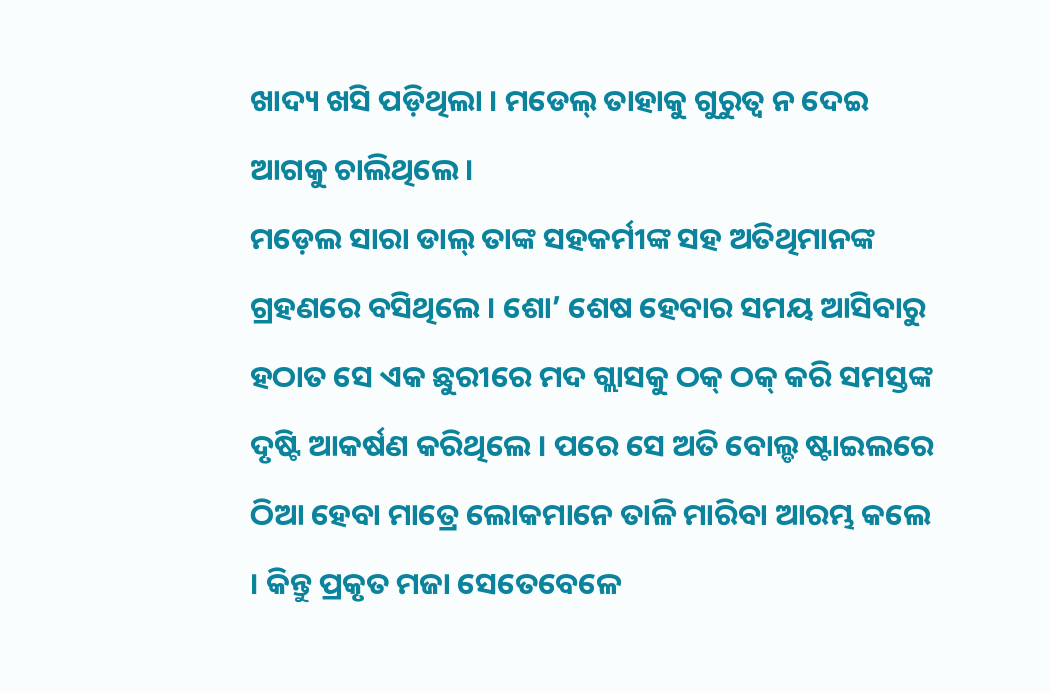ଖାଦ୍ୟ ଖସି ପଡ଼ିଥିଲା । ମଡେଲ୍ ତାହାକୁ ଗୁରୁତ୍ୱ ନ ଦେଇ ଆଗକୁ ଚାଲିଥିଲେ ।
ମଡ଼େଲ ସାରା ଡାଲ୍ ତାଙ୍କ ସହକର୍ମୀଙ୍କ ସହ ଅତିଥିମାନଙ୍କ ଗ୍ରହଣରେ ବସିଥିଲେ । ଶୋ’ ଶେଷ ହେବାର ସମୟ ଆସିବାରୁ ହଠାତ ସେ ଏକ ଛୁରୀରେ ମଦ ଗ୍ଲାସକୁ ଠକ୍ ଠକ୍ କରି ସମସ୍ତଙ୍କ ଦୃଷ୍ଟି ଆକର୍ଷଣ କରିଥିଲେ । ପରେ ସେ ଅତି ବୋଲ୍ଡ ଷ୍ଟାଇଲରେ ଠିଆ ହେବା ମାତ୍ରେ ଲୋକମାନେ ତାଳି ମାରିବା ଆରମ୍ଭ କଲେ । କିନ୍ତୁ ପ୍ରକୃତ ମଜା ସେତେବେଳେ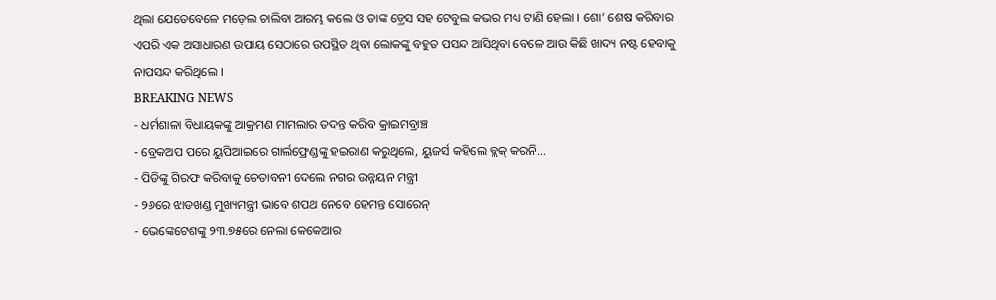ଥିଲା ଯେତେବେଳେ ମଡ଼େଲ ଚାଲିବା ଆରମ୍ଭ କଲେ ଓ ତାଙ୍କ ଡ଼୍ରେସ ସହ ଟେବୁଲ କଭର ମଧ୍ୟ ଟାଣି ହେଲା । ଶୋ’ ଶେଷ କରିବାର ଏପରି ଏକ ଅସାଧାରଣ ଉପାୟ ସେଠାରେ ଉପସ୍ଥିତ ଥିବା ଲୋକଙ୍କୁ ବହୁତ ପସନ୍ଦ ଆସିଥିବା ବେଳେ ଆଉ କିଛି ଖାଦ୍ୟ ନଷ୍ଟ ହେବାକୁ ନାପସନ୍ଦ କରିଥିଲେ ।
BREAKING NEWS
- ଧର୍ମଶାଳା ବିଧାୟକଙ୍କୁ ଆକ୍ରମଣ ମାମଲାର ତଦନ୍ତ କରିବ କ୍ରାଇମବ୍ରାଞ୍ଚ
- ବ୍ରେକଅପ ପରେ ୟୁପିଆଇରେ ଗାର୍ଲଫ୍ରେଣ୍ଡଙ୍କୁ ହଇରାଣ କରୁଥିଲେ, ୟୁଜର୍ସ କହିଲେ ବ୍ଲକ୍ କରନି…
- ପିଡିଙ୍କୁ ଗିରଫ କରିବାକୁ ଚେତାବନୀ ଦେଲେ ନଗର ଉନ୍ନୟନ ମନ୍ତ୍ରୀ
- ୨୬ରେ ଝାଡଖଣ୍ଡ ମୁଖ୍ୟମନ୍ତ୍ରୀ ଭାବେ ଶପଥ ନେବେ ହେମନ୍ତ ସୋରେନ୍
- ଭେଙ୍କେଟେଶଙ୍କୁ ୨୩.୭୫ରେ ନେଲା କେକେଆର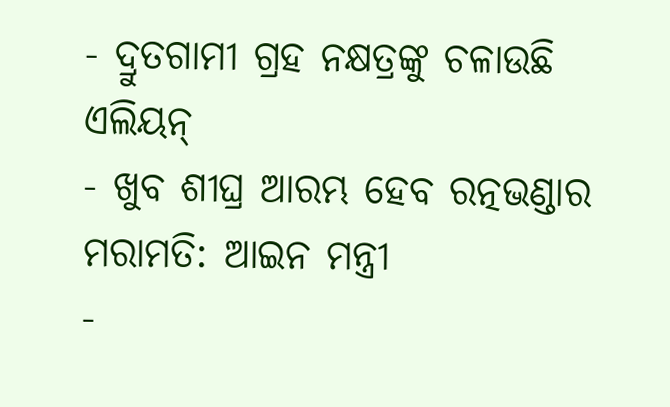- ଦ୍ରୁତଗାମୀ ଗ୍ରହ ନକ୍ଷତ୍ରଙ୍କୁ ଚଳାଉଛି ଏଲିୟନ୍
- ଖୁବ ଶୀଘ୍ର ଆରମ୍ଭ ହେବ ରତ୍ନଭଣ୍ଡାର ମରାମତି: ଆଇନ ମନ୍ତ୍ରୀ
-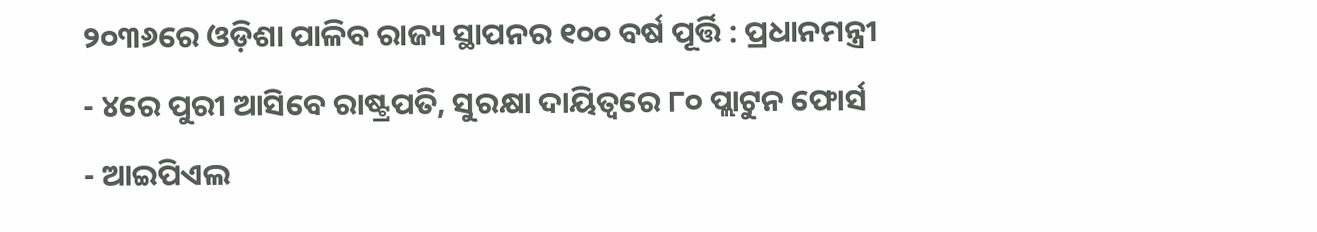୨୦୩୬ରେ ଓଡ଼ିଶା ପାଳିବ ରାଜ୍ୟ ସ୍ଥାପନର ୧୦୦ ବର୍ଷ ପୂର୍ତ୍ତି : ପ୍ରଧାନମନ୍ତ୍ରୀ
- ୪ରେ ପୁରୀ ଆସିବେ ରାଷ୍ଟ୍ରପତି, ସୁରକ୍ଷା ଦାୟିତ୍ବରେ ୮୦ ପ୍ଲାଟୁନ ଫୋର୍ସ
- ଆଇପିଏଲ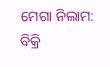ମେଗା ନିଲାମ: ବିକ୍ରି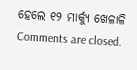ହେଲେ ୧୨ ମାର୍କ୍ୟୁ ଖେଳାଳି
Comments are closed.